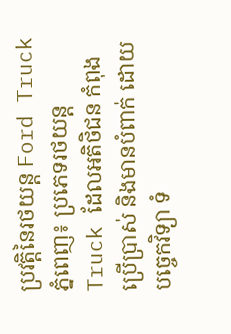ប្រវត្តិនៃរថយន្ត Ford Truck ភ្នំពេញ៖ ប្រភេទរថយន្ត Truck ដែលអតិថិជន កំពុងប្រើប្រាស់ និងមានបំពាក់ ដោយបច្ចេកវិទ្យា ទំ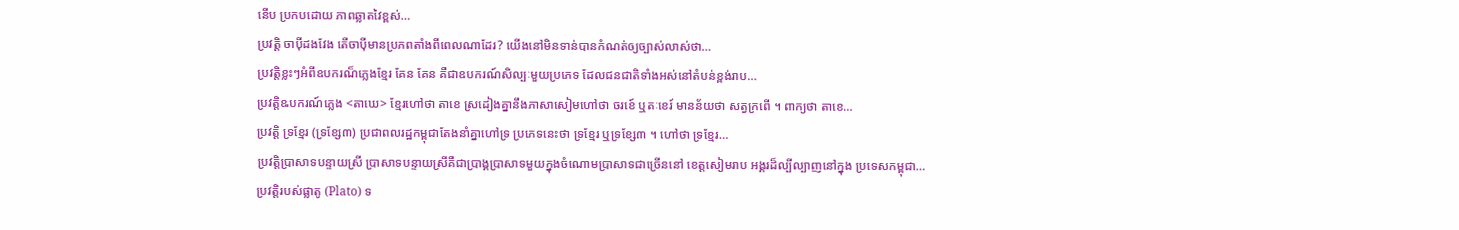នើប ប្រកបដោយ ភាពឆ្លាតវៃខ្ពស់…
ប្រវត្តិ ចាប៉ីដងវែង តើចាប៉ីមានប្រភពតាំងពីពេលណាដែរ? យើងនៅមិនទាន់បានកំណត់ឲ្យច្បាស់លាស់ថា…
ប្រវត្តិខ្លះៗអំពីឧបករណ៏ភ្លេងខ្មែរ គែន គែន គឺជាឧបករណ៍សិល្បៈមួយប្រភេទ ដែលជនជាតិទាំងអស់នៅតំបន់ខ្ពង់រាប…
ប្រវត្តិឩបករណ៍ភ្លេង <តាឃេ> ខ្មែរហៅថា តាខេ ស្រដៀងគ្នានឹងភាសាសៀមហៅថា ចរខេ៍ ឬតៈខេរ៍ មានន័យថា សត្វក្រពើ ។ ពាក្យថា តាខេ…
ប្រវត្តិ ទ្រខ្មែរ (ទ្រខ្សែ៣) ប្រជាពលរដ្ឋកម្ពុជាតែងនាំគ្នាហៅទ្រ ប្រភេទនេះថា ទ្រខ្មែរ ឬទ្រខ្សែ៣ ។ ហៅថា ទ្រខ្មែរ…
ប្រវត្តិប្រាសាទបន្ទាយស្រី ប្រាសាទបន្ទាយស្រីគឺជាប្រាង្គប្រាសាទមួយក្នុងចំណោមប្រាសាទជាច្រើននៅ ខេត្តសៀមរាប អង្គរដ៏ល្បីល្បាញនៅក្នុង ប្រទេសកម្ពុជា…
ប្រវត្តិរបស់ផ្លាតូ (Plato) ទ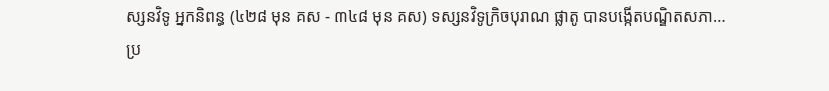ស្សនវិទូ អ្នកនិពន្ធ (៤២៨ មុន គស - ៣៤៨ មុន គស) ទស្សនវិទូក្រិចបុរាណ ផ្លាតូ បានបង្កើតបណ្ឌិតសភា…
ប្រ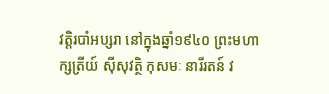វត្តិរបាំអប្សរា នៅក្នុងឆ្នាំ១៩៤០ ព្រះមហាក្សត្រីយ៍ ស៊ីសុវត្ថិ កុសមៈ នារីរតន៍ វ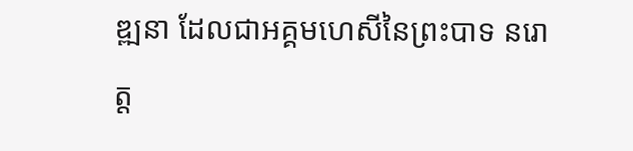ឌ្ឍនា ដែលជាអគ្គមហេសីនៃព្រះបាទ នរោត្ត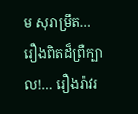ម សុរាម្រឹត…
រឿងពិតដ៏ព្រឺក្បាល!… រឿងរ៉ាវរ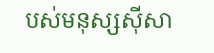បស់មនុស្សស៊ីសា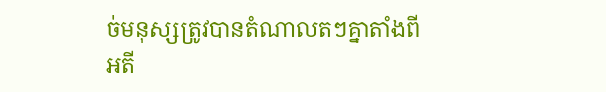ច់មនុស្សត្រូវបានតំណាលតៗគ្នាតាំងពីអតី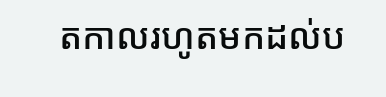តកាលរហូតមកដល់ប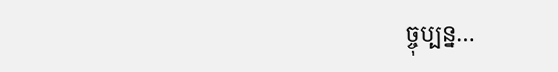ច្ចុប្បន្ន…